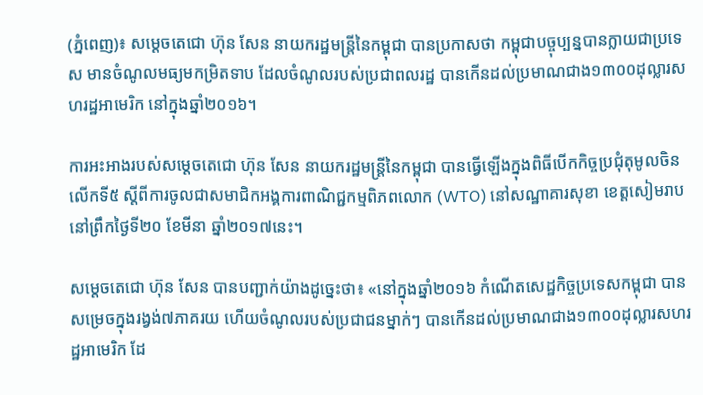(ភ្នំពេញ)៖ សម្តេចតេជោ ហ៊ុន សែន នាយករដ្ឋមន្រ្តីនៃកម្ពុជា បានប្រកាសថា កម្ពុជាបច្ចុប្បន្នបានក្លាយជាប្រទេស មានចំណូលមធ្យមកម្រិតទាប ដែលចំណូលរបស់ប្រជាពលរដ្ឋ បានកើនដល់ប្រមាណជាង១៣០០ដុល្លារសហរដ្ឋអាមេរិក នៅក្នុងឆ្នាំ២០១៦។

ការអះអាងរបស់សម្តេចតេជោ ហ៊ុន សែន នាយករដ្ឋមន្រ្តីនៃកម្ពុជា បានធ្វើឡើងក្នុងពិធីបើកកិច្ចប្រជុំតុមូលចិន លើកទី៥ ស្តីពីការចូលជាសមាជិកអង្គការពាណិជ្ជកម្មពិភពលោក (WTO) នៅសណ្ឋាគារសុខា ខេត្តសៀមរាប នៅព្រឹកថ្ងៃទី២០ ខែមីនា ឆ្នាំ២០១៧នេះ។

សម្តេចតេជោ ហ៊ុន សែន បានបញ្ជាក់យ៉ាងដូច្នេះថា៖ «នៅក្នុងឆ្នាំ២០១៦ កំណើតសេដ្ឋកិច្ចប្រទេសកម្ពុជា បានសម្រេចក្នុងរង្វង់៧ភាគរយ ហើយចំណូលរបស់ប្រជាជនម្នាក់ៗ បានកើនដល់ប្រមាណជាង១៣០០ដុល្លារសហរដ្ឋអាមេរិក ដែ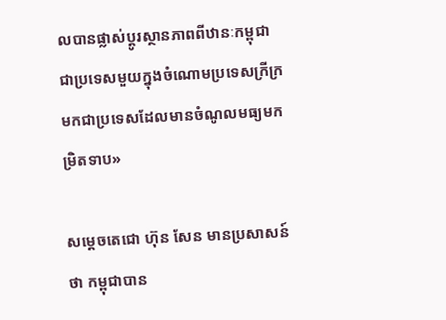លបានផ្លាស់ប្តូរស្ថានភាពពីឋានៈកម្ពុជា ជាប្រទេសមួយក្នុងចំណោមប្រទេសក្រីក្រ មកជាប្រទេសដែលមានចំណូលមធ្យមកម្រិតទាប»

សម្តេចតេជោ ហ៊ុន សែន មានប្រសាសន៍ថា កម្ពុជាបាន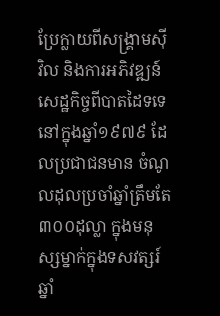ប្រែក្លាយពីសង្រ្គាមស៊ីវិល និងការអភិវឌ្ឍន៍សេដ្ឋកិច្ចពីបាតដៃទទេនៅក្នុងឆ្នាំ១៩៧៩ ដែលប្រជាជនមាន ចំណូលដុលប្រចាំឆ្នាំត្រឹមតែ ៣០០ដុល្លា ក្នុងមនុស្សម្នាក់ក្នុងទសវត្សរ៍ឆ្នាំ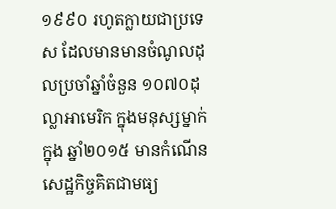១៩៩០ រហូតក្លាយជាប្រទេស ដែលមានមានចំណូលដុលប្រចាំឆ្នាំចំនួន ១០៧០ដុល្លាអាមេរិក ក្នុងមនុស្សម្នាក់ក្នុង ឆ្នាំ២០១៥ មានកំណើនសេដ្ឋកិច្ចគិតជាមធ្យ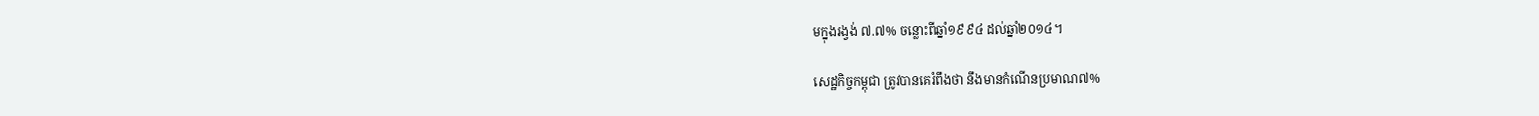មក្នុងរង្វង់ ៧.៧% ចន្លោះពីឆ្នាំ១៩៩៤ ដល់ឆ្នាំ២០១៤។

សេដ្ឋកិច្ចកម្ពុជា ត្រូវបានគេរំពឹងថា នឹងមានកំណើនប្រមាណ៧%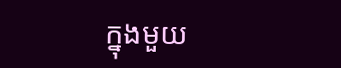ក្នុងមួយ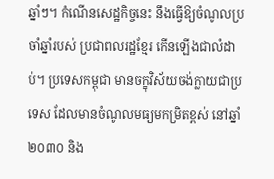ឆ្នាំៗ។ កំណើនសេដ្ឋកិច្ចនេះ នឹងធ្វើឱ្យចំណូលប្រចាំឆ្នាំរបស់ ប្រជាពលរដ្ឋខ្មែរ កើនឡើងជាលំដាប់។ ប្រទេសកម្ពុជា មានចក្ខុវិស័យចង់ក្លាយជាប្រទេស ដែលមានចំណូលមធ្យមកម្រិតខ្ពស់ នៅឆ្នាំ២០៣០ និង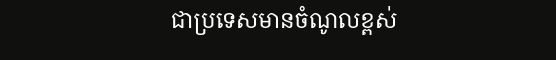ជាប្រទេសមានចំណូលខ្ពស់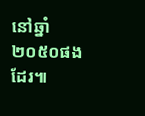នៅឆ្នាំ២០៥០ផងដែរ៕